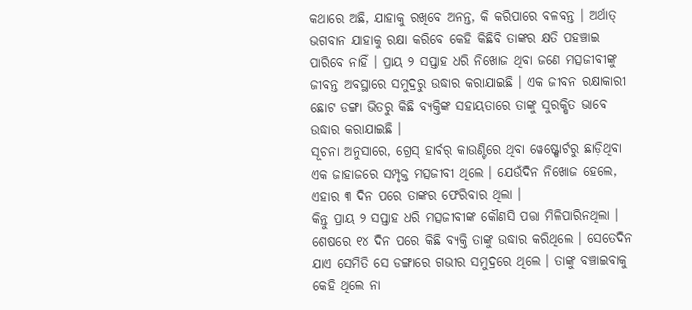କଥାରେ ଅଛି, ଯାହାକୁ ରଖିବେ ଅନନ୍ତ, କି କରିପାରେ ବଳବନ୍ତ । ଅର୍ଥାତ୍ ଭଗବାନ ଯାହାକୁ ରକ୍ଷା କରିବେ କେହି କିଛିବି ତାଙ୍କର କ୍ଷତି ପହଞ୍ଚାଇ ପାରିବେ ନାହିଁ । ପ୍ରାୟ ୨ ସପ୍ତାହ ଧରି ନିଖୋଜ ଥିବା ଜଣେ ମତ୍ସଜୀବୀଙ୍କୁ ଜୀବନ୍ତ ଅବସ୍ଥାରେ ସମୁଦ୍ରରୁ ଉଦ୍ଧାର କରାଯାଇଛି । ଏକ ଜୀବନ ରକ୍ଷାକାରୀ ଛୋଟ ଡଙ୍ଗା ଭିତରୁ କିଛି ବ୍ୟକ୍ତିଙ୍କ ସହାୟତାରେ ତାଙ୍କୁ ସୁରକ୍ଷିତ ଭାବେ ଉଦ୍ଧାର କରାଯାଇଛି ।
ସୂଚନା ଅନୁସାରେ, ଗ୍ରେସ୍ ହାର୍ବର୍ କାଉଣ୍ଟିରେ ଥିବା ୱେଷ୍ଟ୍ପୋର୍ଟରୁ ଛାଡ଼ିଥିବା ଏକ ଜାହାଜରେ ସମ୍ପୃକ୍ତ ମତ୍ସଜୀବୀ ଥିଲେ । ଯେଉଁଦିନ ନିଖୋଜ ହେଲେ, ଏହାର ୩ ଦିନ ପରେ ତାଙ୍କର ଫେରିବାର ଥିଲା ।
କିନ୍ତୁ ପ୍ରାୟ ୨ ସପ୍ତାହ ଧରି ମତ୍ସଜୀବୀଙ୍କ କୌଣସି ପତ୍ତା ମିଳିପାରିନଥିଲା । ଶେଷରେ ୧୪ ଦିନ ପରେ କିଛି ବ୍ୟକ୍ତି ତାଙ୍କୁ ଉଦ୍ଧାର କରିଥିଲେ । ସେତେଦିନ ଯାଏ ସେମିତି ସେ ଡଙ୍ଗାରେ ଗଭୀର ସମୁଦ୍ରରେ ଥିଲେ । ତାଙ୍କୁ ବଞ୍ଚାଇବାକୁ କେହି ଥିଲେ ନା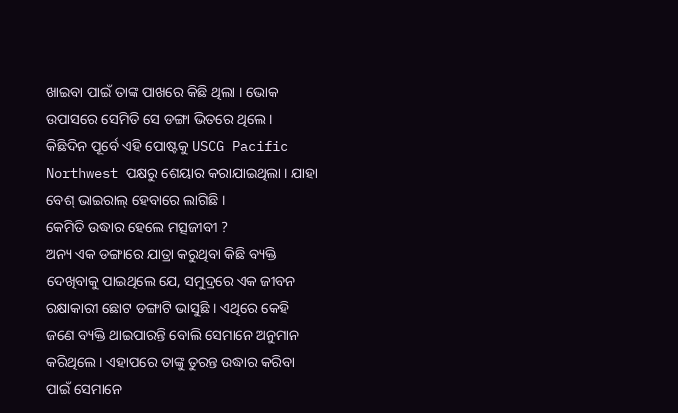ଖାଇବା ପାଇଁ ତାଙ୍କ ପାଖରେ କିଛି ଥିଲା । ଭୋକ ଉପାସରେ ସେମିତି ସେ ଡଙ୍ଗା ଭିତରେ ଥିଲେ ।
କିଛିଦିନ ପୂର୍ବେ ଏହି ପୋଷ୍ଟକୁ USCG Pacific Northwest ପକ୍ଷରୁ ଶେୟାର କରାଯାଇଥିଲା । ଯାହା ବେଶ୍ ଭାଇରାଲ୍ ହେବାରେ ଲାଗିଛି ।
କେମିତି ଉଦ୍ଧାର ହେଲେ ମତ୍ସଜୀବୀ ?
ଅନ୍ୟ ଏକ ଡଙ୍ଗାରେ ଯାତ୍ରା କରୁଥିବା କିଛି ବ୍ୟକ୍ତି ଦେଖିବାକୁ ପାଇଥିଲେ ଯେ, ସମୁଦ୍ରରେ ଏକ ଜୀବନ ରକ୍ଷାକାରୀ ଛୋଟ ଡଙ୍ଗାଟି ଭାସୁଛି । ଏଥିରେ କେହି ଜଣେ ବ୍ୟକ୍ତି ଥାଇପାରନ୍ତି ବୋଲି ସେମାନେ ଅନୁମାନ କରିଥିଲେ । ଏହାପରେ ତାଙ୍କୁ ତୁରନ୍ତ ଉଦ୍ଧାର କରିବା ପାଇଁ ସେମାନେ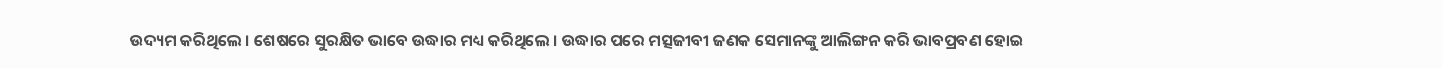ଉଦ୍ୟମ କରିଥିଲେ । ଶେଷରେ ସୁରକ୍ଷିତ ଭାବେ ଉଦ୍ଧାର ମଧ୍ୟ କରିଥିଲେ । ଉଦ୍ଧାର ପରେ ମତ୍ସଜୀବୀ ଜଣକ ସେମାନଙ୍କୁ ଆଲିଙ୍ଗନ କରି ଭାବପ୍ରବଣ ହୋଇ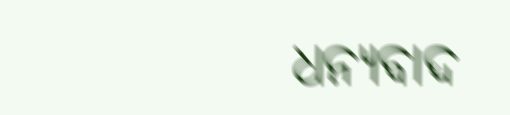ଧନ୍ୟବାଦ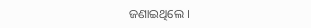ଜଣାଇଥିଲେ ।